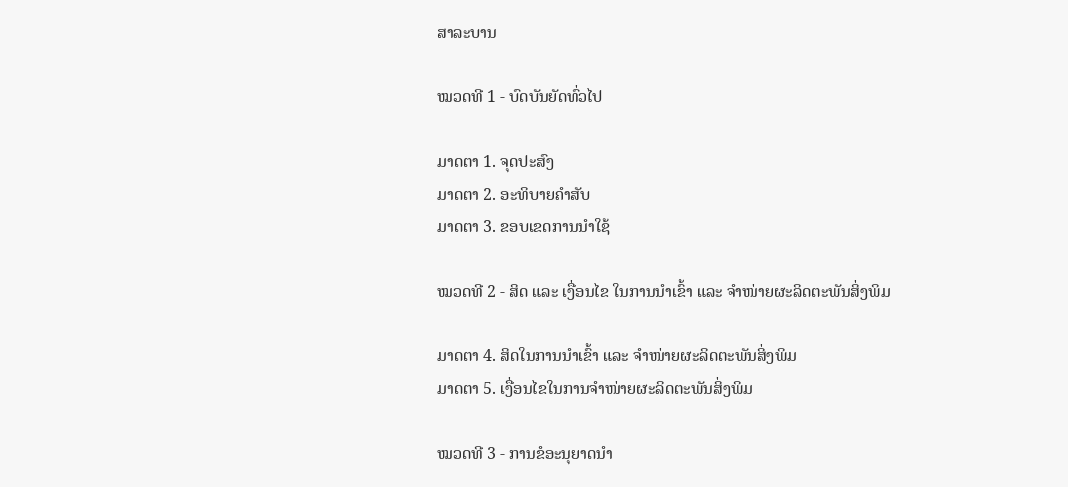ສາລະບານ

ໝວດທີ 1 - ບົດບັນຍັດທົ່ວໄປ

ມາດຕາ 1. ຈຸດປະສົງ
ມາດຕາ 2. ອະທິບາຍຄໍາສັບ
ມາດຕາ 3. ຂອບເຂດການນໍາໃຊ້

ໝວດທີ 2 - ສິດ ແລະ ເງື່ອນໄຂ ໃນການນໍາເຂົ້າ ແລະ ຈໍາໜ່າຍຜະລິດຕະພັນສິ່ງພິມ

ມາດຕາ 4. ສິດໃນການນໍາເຂົ້າ ແລະ ຈໍາໜ່າຍຜະລິດຕະພັນສິ່ງພິມ
ມາດຕາ 5. ເງື່ອນໄຂໃນການຈໍາໜ່າຍຜະລິດຕະພັນສິ່ງພິມ

ໝວດທີ 3 - ການຂໍອະນຸຍາດນໍາ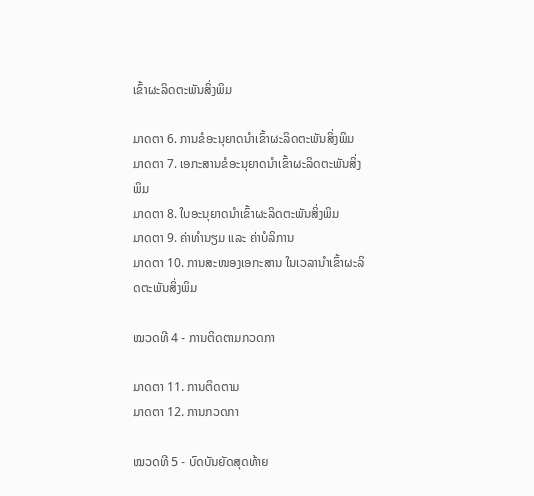ເຂົ້າຜະລິດຕະພັນສິ່ງພິມ

ມາດຕາ 6. ການຂໍອະນຸຍາດນໍາເຂົ້າຜະລິດຕະພັນສິ່ງພິມ
ມາດຕາ 7. ເອກະສານຂໍອະນຸຍາດນໍາເຂົ້າຜະລິດຕະພັນສິ່ງພິມ
ມາດຕາ 8. ໃບອະນຸຍາດນໍາເຂົ້າຜະລິດຕະພັນສິ່ງພິມ
ມາດຕາ 9. ຄ່າທໍານຽມ ແລະ ຄ່າບໍລິການ
ມາດຕາ 10. ການສະໜອງເອກະສານ ໃນເວລານໍາເຂົ້າຜະລິດຕະພັນສິ່ງພິມ

ໝວດທີ 4 - ການຕິດຕາມກວດກາ

ມາດຕາ 11. ການຕິດຕາມ
ມາດຕາ 12. ການກວດກາ

ໝວດທີ 5 - ບົດບັນຍັດສຸດທ້າຍ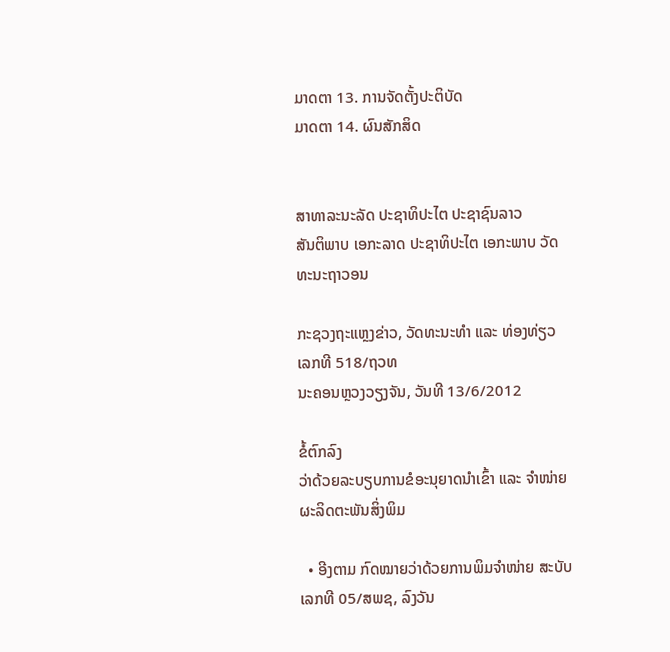ມາດຕາ 13. ການຈັດຕັ້ງປະຕິບັດ
ມາດຕາ 14. ຜົນສັກສິດ


ສາທາລະນະລັດ ປະຊາທິປະໄຕ ປະຊາຊົນລາວ
ສັນຕິພາບ ເອກະລາດ ປະຊາທິປະໄຕ ເອກະພາບ ວັດທະນະຖາວອນ

ກະຊວງຖະແຫຼງຂ່າວ, ວັດທະນະທໍາ ແລະ ທ່ອງທ່ຽວ    ເລກທີ 518/ຖວທ
ນະຄອນຫຼວງວຽງຈັນ, ວັນທີ 13/6/2012

ຂໍ້ຕົກລົງ
ວ່າດ້ວຍລະບຽບການຂໍອະນຸຍາດນໍາເຂົ້າ ແລະ ຈໍາໜ່າຍຜະລິດຕະພັນສິ່ງພິມ

  • ອີງຕາມ ກົດໝາຍວ່າດ້ວຍການພິມຈໍາໜ່າຍ ສະບັບເລກທີ 05/ສພຊ, ລົງວັນ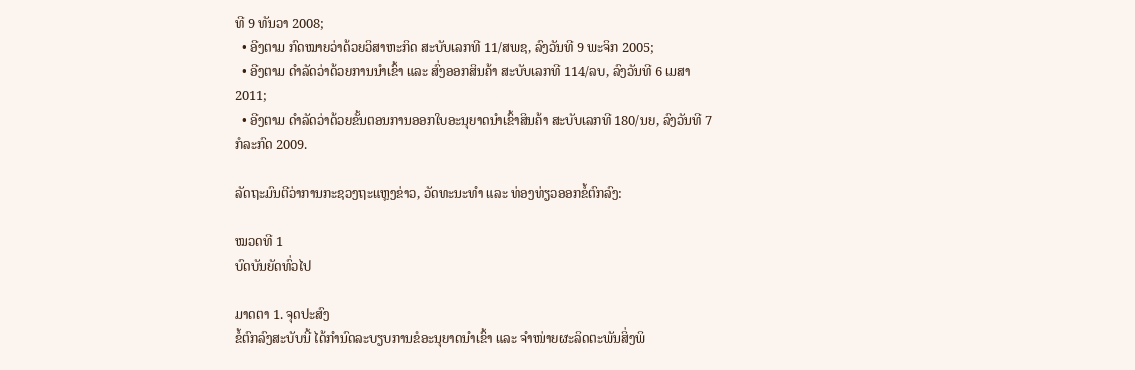ທີ 9 ທັນວາ 2008;
  • ອີງຕາມ ກົດໝາຍວ່າດ້ວຍວິສາຫະກິດ ສະບັບເລກທີ 11/ສພຊ, ລົງວັນທີ 9 ພະຈິກ 2005;
  • ອີງຕາມ ດໍາລັດວ່າດ້ວຍການນໍາເຂົ້າ ແລະ ສົ່ງອອກສິນຄ້າ ສະບັບເລກທີ 114/ລບ, ລົງວັນທີ 6 ເມສາ 2011;
  • ອີງຕາມ ດໍາລັດວ່າດ້ວຍຂັ້ນຕອນການອອກໃບອະນຸຍາດນໍາເຂົ້າສິນຄ້າ ສະບັບເລກທີ 180/ນຍ, ລົງວັນທີ 7 ກໍລະກົດ 2009.

ລັດຖະມົນຕີວ່າການກະຊວງຖະແຫຼງຂ່າວ, ວັດທະນະທໍາ ແລະ ທ່ອງທ່ຽວອອກຂໍ້ຕົກລົງ:

ໝວດທີ 1
ບົດບັນຍັດທົ່ວໄປ

ມາດຕາ 1. ຈຸດປະສົງ
ຂໍ້ຕົກລົງສະບັບນີ້ ໄດ້ກໍານົດລະບຽບການຂໍອະນຸຍາດນໍາເຂົ້າ ແລະ ຈໍາໜ່າຍຜະລິດຕະພັນສິ່ງພິ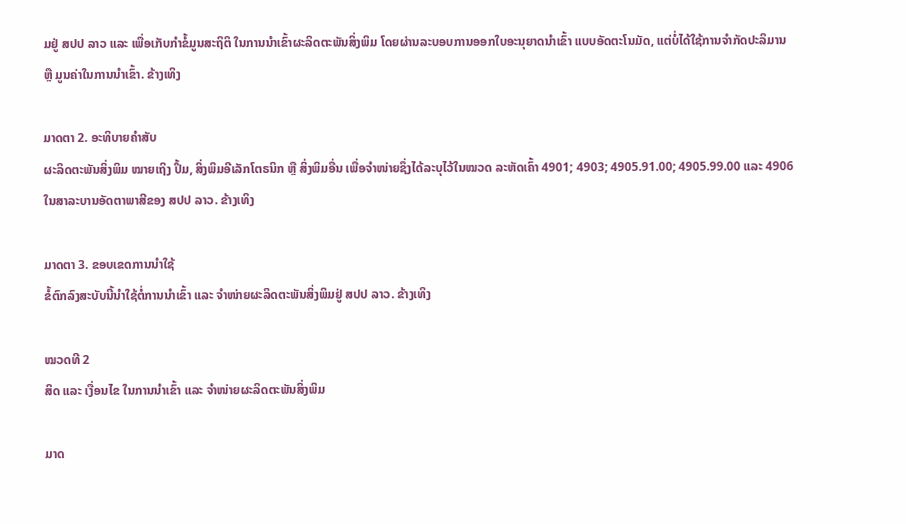ມຢູ່ ສປປ ລາວ ແລະ ເພື່ອເກັບກໍາຂໍ້ມູນສະຖິຕິ ໃນການນໍາເຂົ້າຜະລິດຕະພັນສິ່ງພິມ ໂດຍຜ່ານລະບອບການອອກໃບອະນຸຍາດນໍາເຂົ້າ ແບບອັດຕະໂນມັດ, ແຕ່ບໍ່ໄດ້ໃຊ້ການຈໍາກັດປະລິມານ ຫຼື ມູນຄ່າໃນການນໍາເຂົ້າ. ຂ້າງເທິງ

ມາດຕາ 2. ອະທິບາຍຄໍາສັບ
ຜະລິດຕະພັນສິ່ງພິມ ໝາຍເຖິງ ປຶ້ມ, ສິ່ງພິມອີເລັກໂຕຣນິກ ຫຼື ສິ່ງພິມອື່ນ ເພື່ອຈໍາໜ່າຍຊຶ່ງໄດ້ລະບຸໄວ້ໃນໝວດ ລະຫັດເຄົ້າ 4901; 4903; 4905.91.00; 4905.99.00 ແລະ 4906 ໃນສາລະບານອັດຕາພາສີຂອງ ສປປ ລາວ. ຂ້າງເທິງ

ມາດຕາ 3. ຂອບເຂດການນໍາໃຊ້
ຂໍ້ຕົກລົງສະບັບນີ້ນໍາໃຊ້ຕໍ່ການນໍາເຂົ້າ ແລະ ຈໍາໜ່າຍຜະລິດຕະພັນສິ່ງພິມຢູ່ ສປປ ລາວ. ຂ້າງເທິງ

ໝວດທີ 2
ສິດ ແລະ ເງື່ອນໄຂ ໃນການນໍາເຂົ້າ ແລະ ຈໍາໜ່າຍຜະລິດຕະພັນສິ່ງພິມ

ມາດ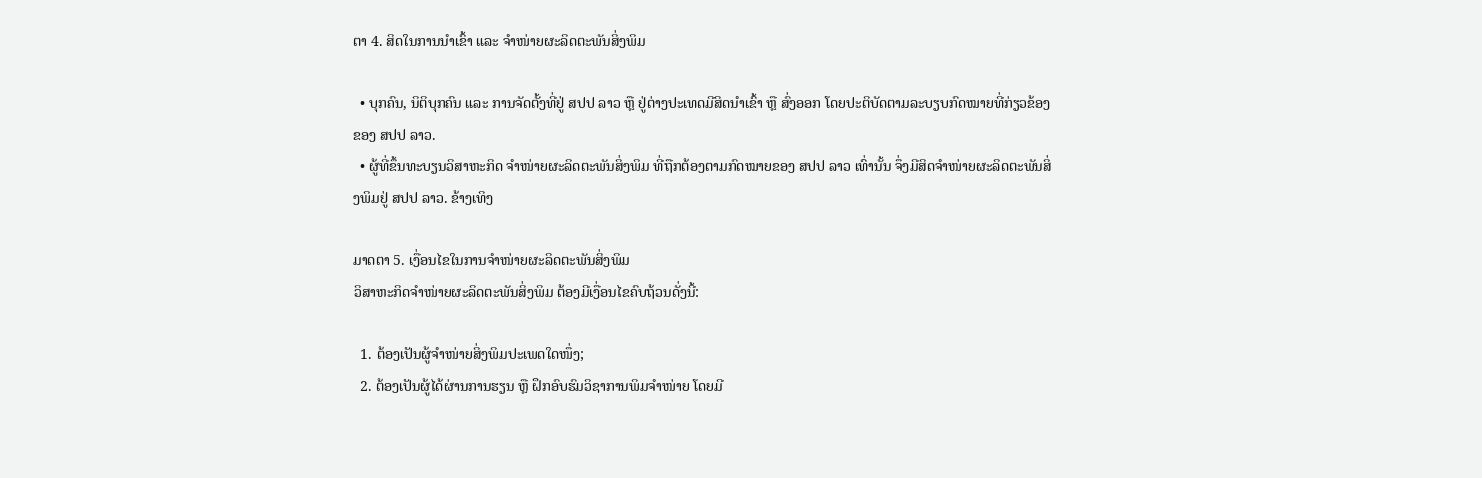ຕາ 4. ສິດໃນການນໍາເຂົ້າ ແລະ ຈໍາໜ່າຍຜະລິດຕະພັນສິ່ງພິມ

  • ບຸກຄົນ, ນິຕິບຸກຄົນ ແລະ ການຈັດຕັ້ງທີ່ຢູ່ ສປປ ລາວ ຫຼື ຢູ່ຕ່າງປະເທດມີສິດນໍາເຂົ້າ ຫຼື ສົ່ງອອກ ໂດຍປະຕິບັດຕາມລະບຽບກົດໝາຍທີ່ກ່ຽວຂ້ອງຂອງ ສປປ ລາວ.
  • ຜູ້ທີ່ຂຶ້ນທະບຽນວິສາຫະກິດ ຈໍາໜ່າຍຜະລິດຕະພັນສິ່ງພິມ ທີ່ຖືກຕ້ອງຕາມກົດໝາຍຂອງ ສປປ ລາວ ເທົ່ານັ້ນ ຈຶ່ງມີສິດຈໍາໜ່າຍຜະລິດຕະພັນສິ່ງພິມຢູ່ ສປປ ລາວ. ຂ້າງເທິງ

ມາດຕາ 5. ເງື່ອນໄຂໃນການຈໍາໜ່າຍຜະລິດຕະພັນສິ່ງພິມ
ວິສາຫະກິດຈໍາໜ່າຍຜະລິດຕະພັນສິ່ງພິມ ຕ້ອງມີເງື່ອນໄຂຄົບຖ້ວນດັ່ງນີ້:

  1. ຕ້ອງເປັນຜູ້ຈໍາໜ່າຍສິ່ງພິມປະເພດໃດໜຶ່ງ;
  2. ຕ້ອງເປັນຜູ້ໄດ້ຜ່ານການຮຽນ ຫຼື ຝຶກອົບຮົມວິຊາການພິມຈໍາໜ່າຍ ໂດຍມີ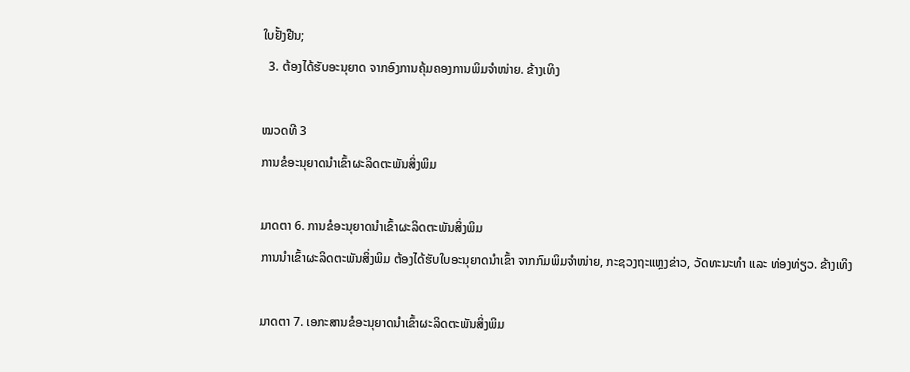ໃບຢັ້ງຢືນ;
  3. ຕ້ອງໄດ້ຮັບອະນຸຍາດ ຈາກອົງການຄຸ້ມຄອງການພິມຈໍາໜ່າຍ. ຂ້າງເທິງ

ໝວດທີ 3
ການຂໍອະນຸຍາດນໍາເຂົ້າຜະລິດຕະພັນສິ່ງພິມ

ມາດຕາ 6. ການຂໍອະນຸຍາດນໍາເຂົ້າຜະລິດຕະພັນສິ່ງພິມ
ການນໍາເຂົ້າຜະລິດຕະພັນສິ່ງພິມ ຕ້ອງໄດ້ຮັບໃບອະນຸຍາດນໍາເຂົ້າ ຈາກກົມພິມຈໍາໜ່າຍ, ກະຊວງຖະແຫຼງຂ່າວ, ວັດທະນະທໍາ ແລະ ທ່ອງທ່ຽວ. ຂ້າງເທິງ

ມາດຕາ 7. ເອກະສານຂໍອະນຸຍາດນໍາເຂົ້າຜະລິດຕະພັນສິ່ງພິມ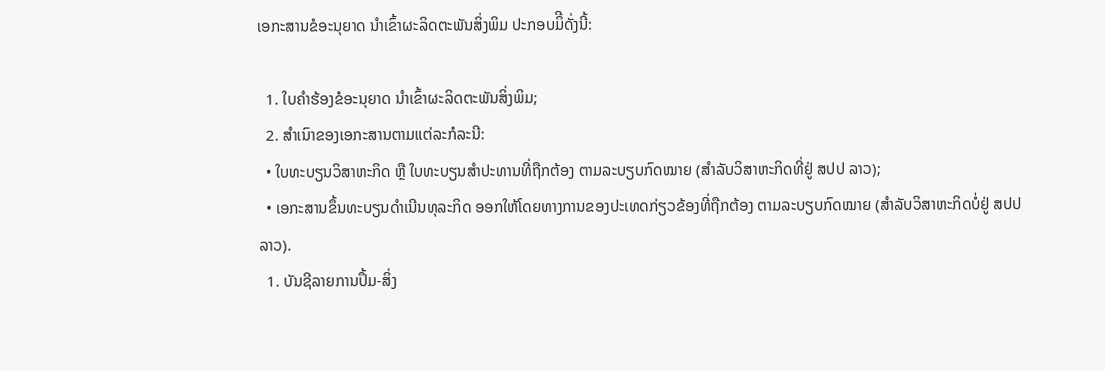ເອກະສານຂໍອະນຸຍາດ ນໍາເຂົ້າຜະລິດຕະພັນສິ່ງພິມ ປະກອບມິີດັ່ງນີ້:

  1. ໃບຄໍາຮ້ອງຂໍອະນຸຍາດ ນໍາເຂົ້າຜະລິດຕະພັນສິ່ງພິມ;
  2. ສໍາເນົາຂອງເອກະສານຕາມແຕ່ລະກໍລະນີ:
  • ໃບທະບຽນວິສາຫະກິດ ຫຼື ໃບທະບຽນສໍາປະທານທີ່ຖືກຕ້ອງ ຕາມລະບຽບກົດໝາຍ (ສໍາລັບວິສາຫະກິດທີ່ຢູ່ ສປປ ລາວ);
  • ເອກະສານຂຶ້ນທະບຽນດໍາເນີນທຸລະກິດ ອອກໃຫ້ໂດຍທາງການຂອງປະເທດກ່ຽວຂ້ອງທີ່ຖືກຕ້ອງ ຕາມລະບຽບກົດໝາຍ (ສໍາລັບວິສາຫະກິດບໍ່ຢູ່ ສປປ ລາວ).
  1. ບັນຊີລາຍການປຶ້ມ-ສິ່ງ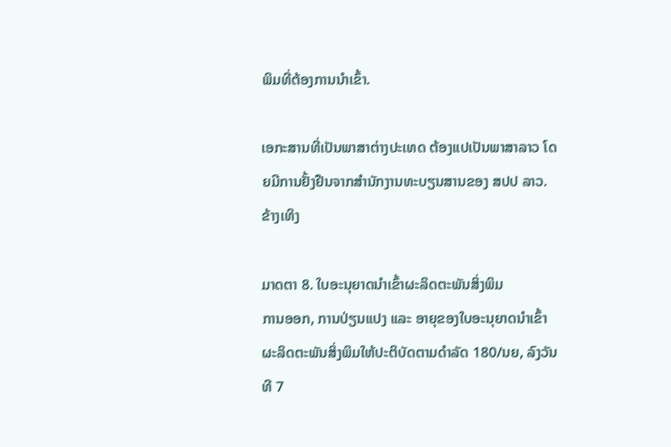ພິມທີ່ຕ້ອງການນໍາເຂົ້າ.

ເອກະສານທີ່ເປັນພາສາຕ່າງປະເທດ ຕ້ອງແປເປັນພາສາລາວ ໂດຍມີການຢັ້ງຢືນຈາກສໍານັກງານທະບຽນສານຂອງ ສປປ ລາວ. ຂ້າງເທິງ

ມາດຕາ 8. ໃບອະນຸຍາດນໍາເຂົ້າຜະລິດຕະພັນສິ່ງພິມ
ການອອກ, ການປ່ຽນແປງ ແລະ ອາຍຸຂອງໃບອະນຸຍາດນໍາເຂົ້າ ຜະລິດຕະພັນສິ່ງພິມໃຫ້ປະຕິບັດຕາມດໍາລັດ 180/ນຍ, ລົງວັນທີ 7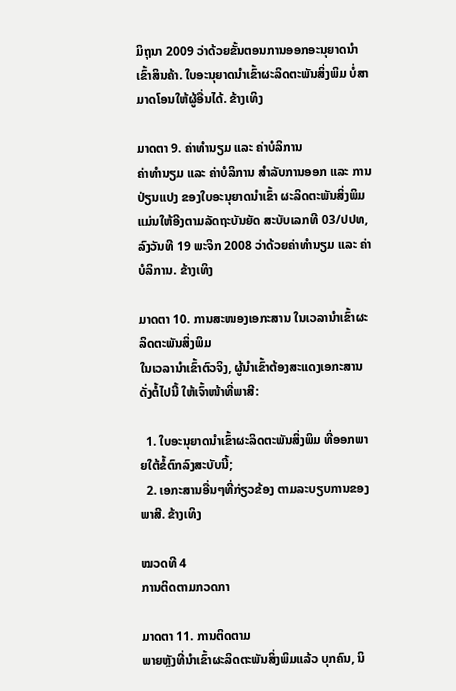ມິຖຸນາ 2009 ວ່າດ້ວຍຂັ້ນຕອນການອອກອະນຸຍາດນໍາເຂົ້າສິນຄ້າ. ໃບອະນຸຍາດນໍາເຂົ້າຜະລິດຕະພັນສິ່ງພິມ ບໍ່ສາມາດໂອນໃຫ້ຜູ້ອື່ນໄດ້. ຂ້າງເທິງ

ມາດຕາ 9. ຄ່າທໍານຽມ ແລະ ຄ່າບໍລິການ
ຄ່າທໍານຽມ ແລະ ຄ່າບໍລິການ ສໍາລັບການອອກ ແລະ ການປ່ຽນແປງ ຂອງໃບອະນຸຍາດນໍາເຂົ້າ ຜະລິດຕະພັນສິ່ງພິມ ແມ່ນໃຫ້ອີງຕາມລັດຖະບັນຍັດ ສະບັບເລກທີ 03/ປປທ, ລົງວັນທີ 19 ພະຈິກ 2008 ວ່າດ້ວຍຄ່າທໍານຽມ ແລະ ຄ່າບໍລິການ. ຂ້າງເທິງ

ມາດຕາ 10. ການສະໜອງເອກະສານ ໃນເວລານໍາເຂົ້າຜະລິດຕະພັນສິ່ງພິມ
ໃນເວລານໍາເຂົ້າຕົວຈິງ, ຜູ້ນໍາເຂົ້າຕ້ອງສະແດງເອກະສານດັ່ງຕໍ້ໄປນີ້ ໃຫ້ເຈົ້າໜ້າທີ່ພາສີ:

  1. ໃບອະນຸຍາດນໍາເຂົ້າຜະລິດຕະພັນສິ່ງພິມ ທີ່ອອກພາຍໃຕ້ຂໍ້ຕົກລົງສະບັບນີ້;
  2. ເອກະສານອື່ນໆທີ່ກ່ຽວຂ້ອງ ຕາມລະບຽບການຂອງພາສີ. ຂ້າງເທິງ

ໝວດທີ 4
ການຕິດຕາມກວດກາ

ມາດຕາ 11. ການຕິດຕາມ
ພາຍຫຼັງທີ່ນໍາເຂົ້າຜະລິດຕະພັນສິ່ງພິມແລ້ວ ບຸກຄົນ, ນິ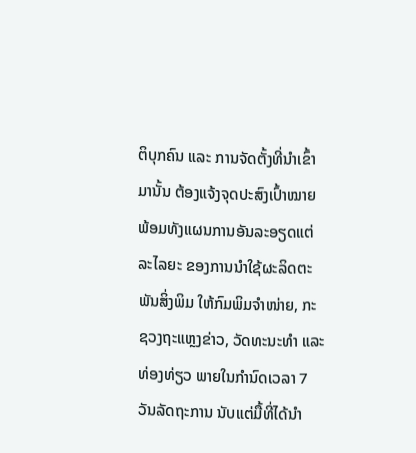ຕິບຸກຄົນ ແລະ ການຈັດຕັ້ງທີ່ນໍາເຂົ້າມານັ້ນ ຕ້ອງແຈ້ງຈຸດປະສົງເປົ້າໝາຍ ພ້ອມທັງແຜນການອັນລະອຽດແຕ່ລະໄລຍະ ຂອງການນໍາໃຊ້ຜະລິດຕະພັນສິ່ງພິມ ໃຫ້ກົມພິມຈໍາໜ່າຍ, ກະຊວງຖະແຫຼງຂ່າວ, ວັດທະນະທໍາ ແລະ ທ່ອງທ່ຽວ ພາຍໃນກໍານົດເວລາ 7 ວັນລັດຖະການ ນັບແຕ່ມື້ທີ່ໄດ້ນໍາ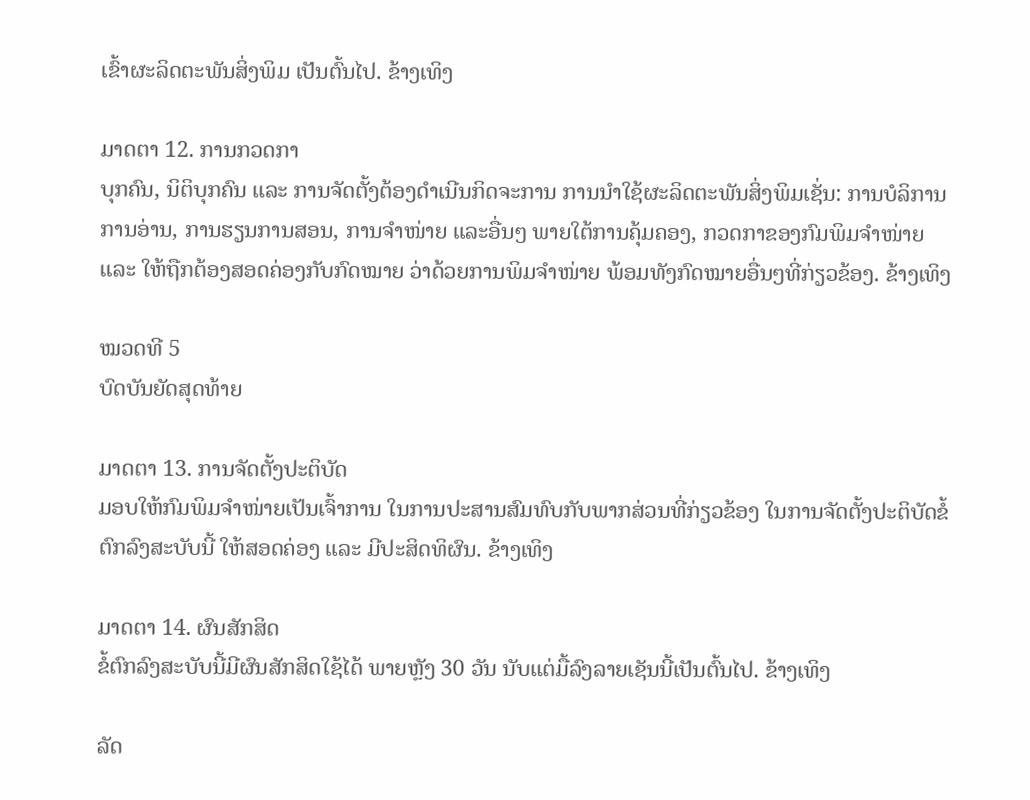ເຂົ້າຜະລິດຕະພັນສິ່ງພິມ ເປັນຕົ້ນໄປ. ຂ້າງເທິງ

ມາດຕາ 12. ການກວດກາ
ບຸກຄົນ, ນິຕິບຸກຄົນ ແລະ ການຈັດຕັ້ງຕ້ອງດໍາເນີນກິດຈະການ ການນໍາໃຊ້ຜະລິດຕະພັນສິ່ງພິມເຊັ່ນ: ການບໍລິການການອ່ານ, ການຮຽນການສອນ, ການຈໍາໜ່າຍ ແລະອື່ນໆ ພາຍໃຕ້ການຄຸ້ມຄອງ, ກວດກາຂອງກົມພິມຈໍາໜ່າຍ ແລະ ໃຫ້ຖືກຕ້ອງສອດຄ່ອງກັບກົດໝາຍ ວ່າດ້ວຍການພິມຈໍາໜ່າຍ ພ້ອມທັງກົດໝາຍອື່ນໆທີ່ກ່ຽວຂ້ອງ. ຂ້າງເທິງ

ໝວດທີ 5
ບົດບັນຍັດສຸດທ້າຍ

ມາດຕາ 13. ການຈັດຕັ້ງປະຕິບັດ
ມອບໃຫ້ກົມພິມຈໍາໜ່າຍເປັນເຈົ້າການ ໃນການປະສານສົມທົບກັບພາກສ່ວນທີ່ກ່ຽວຂ້ອງ ໃນການຈັດຕັ້ງປະຕິບັດຂໍ້ຕົກລົງສະບັບນີ້ ໃຫ້ສອດຄ່ອງ ແລະ ມີປະສິດທິຜົນ. ຂ້າງເທິງ

ມາດຕາ 14. ຜົນສັກສິດ
ຂໍ້ຕົກລົງສະບັບນີ້ມີຜົນສັກສິດໃຊ້ໄດ້ ພາຍຫຼັງ 30 ວັນ ນັບແຕ່ມື້ລົງລາຍເຊັນນີ້ເປັນຕົ້ນໄປ. ຂ້າງເທິງ

ລັດ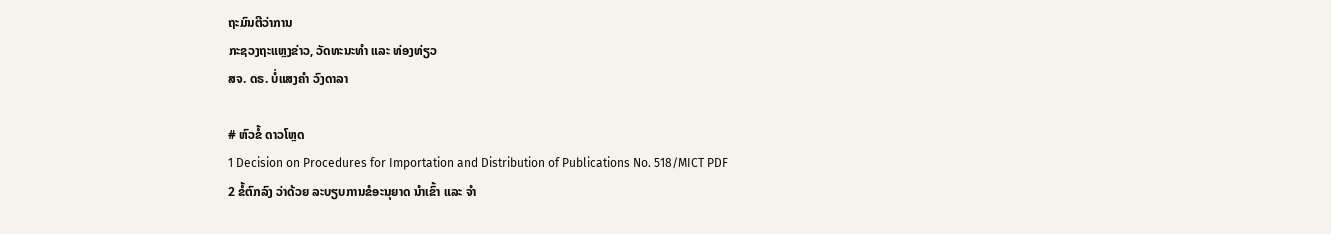ຖະມົນຕີວ່າການ
ກະຊວງຖະແຫຼງຂ່າວ, ວັດທະນະທໍາ ແລະ ທ່ອງທ່ຽວ
ສຈ. ດຣ. ບໍ່ແສງຄໍາ ວົງດາລາ

# ຫົວຂໍ້ ດາວໂຫຼດ
1 Decision on Procedures for Importation and Distribution of Publications No. 518/MICT PDF
2 ຂໍ້ຕົກລົງ ວ່າດ້ວຍ ລະບຽບການຂໍອະນຸຍາດ ນໍາເຂົ້າ ແລະ ຈໍາ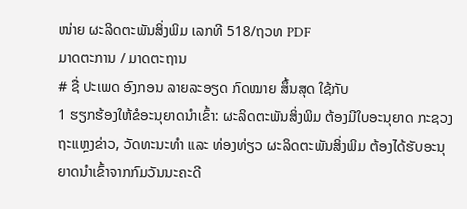ໜ່າຍ ຜະລິດຕະພັນສິ່ງພິມ ເລກທີ 518/ຖວທ PDF
ມາດຕະການ / ມາດຕະຖານ
# ຊື່ ປະເພດ ອົງກອນ ລາຍລະອຽດ ກົດໝາຍ ສຶ້ນສຸດ ໃຊ້ກັບ
1 ຮຽກຮ້ອງໃຫ້ຂໍອະນຸຍາດນຳເຂົ້າ: ຜະລິດຕະພັນສິ່ງພິມ ຕ້ອງມີໃບອະນຸຍາດ ກະຊວງ ຖະແຫຼງຂ່າວ, ວັດທະນະທໍາ ແລະ ທ່ອງທ່ຽວ ຜະລິດຕະພັນສິ່ງພິມ ຕ້ອງໄດ້ຮັບອະນຸຍາດນຳເຂົ້າຈາກກົມວັນນະຄະດີ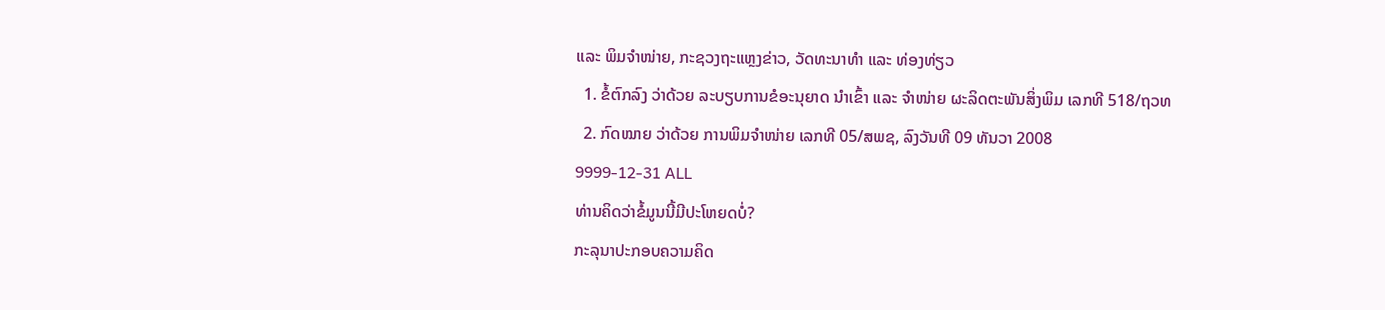ແລະ ພິມຈຳໜ່າຍ, ກະຊວງຖະແຫຼງຂ່າວ, ວັດທະນາທຳ ແລະ ທ່ອງທ່ຽວ
  1. ຂໍ້ຕົກລົງ ວ່າດ້ວຍ ລະບຽບການຂໍອະນຸຍາດ ນໍາເຂົ້າ ແລະ ຈໍາໜ່າຍ ຜະລິດຕະພັນສິ່ງພິມ ເລກທີ 518/ຖວທ
  2. ກົດໝາຍ ວ່າດ້ວຍ ການພິມຈຳໜ່າຍ ເລກທີ 05/ສພຊ, ລົງວັນທີ 09 ທັນວາ 2008
9999-12-31 ALL
ທ່ານຄິດວ່າຂໍ້ມູນນີ້ມີປະໂຫຍດບໍ່?
ກະລຸນາປະກອບຄວາມຄິດ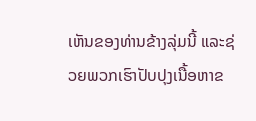ເຫັນຂອງທ່ານຂ້າງລຸ່ມນີ້ ແລະຊ່ວຍພວກເຮົາປັບປຸງເນື້ອຫາຂ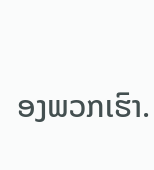ອງພວກເຮົາ.